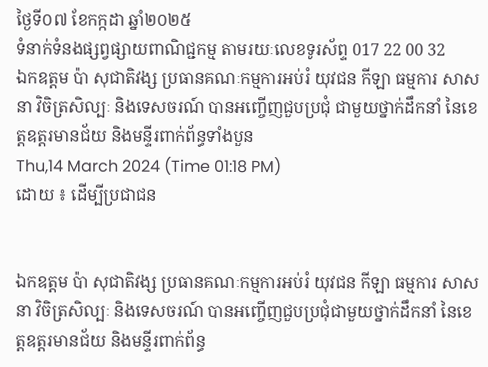ថ្ងៃទី០៧ ខែកក្កដា ឆ្នាំ២០២៥
ទំនាក់ទំនងផ្សព្វផ្សាយពាណិជ្ជកម្ម តាមរយៈលេខទូរស័ព្ទ 017 22 00 32
ឯកឧត្តម ប៉ា សុជាតិវង្ស ប្រធានគណៈកម្មការអប់រំ យុវជន កីឡា ធម្មការ សាសនា វិចិត្រសិល្បៈ និងទេសចរណ៍ បានអញ្ចើញជួបប្រជុំ ជាមួយថ្នាក់ដឹកនាំ នៃខេត្តឧត្តរមានជ័យ និងមន្ទីរពាក់ព័ន្ធទាំងបួន
Thu,14 March 2024 (Time 01:18 PM)
ដោយ ៖ ដើម្បីប្រជាជន


ឯកឧត្តម ប៉ា សុជាតិវង្ស ប្រធានគណៈកម្មការអប់រំ យុវជន កីឡា ធម្មការ សាសនា វិចិត្រសិល្បៈ និងទេសចរណ៍ បានអញ្ចើញជួបប្រជុំជាមួយថ្នាក់ដឹកនាំ នៃខេត្តឧត្តរមានជ័យ និងមន្ទីរពាក់ព័ន្ធ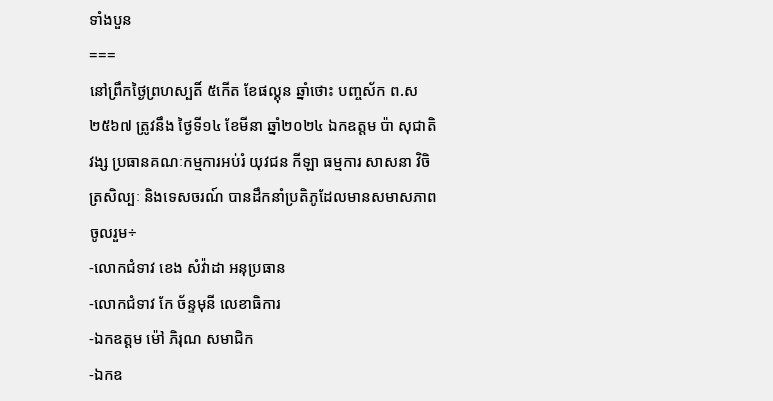ទាំងបួន
===
នៅព្រឹកថ្ងៃព្រហស្បតិ៍ ៥កើត ខែផល្គុន ឆ្នាំថោះ បញ្ចស័ក ព.ស ២៥៦៧ ត្រូវនឹង ថ្ងៃទី១៤ ខែមីនា ឆ្នាំ២០២៤ ឯកឧត្តម ប៉ា សុជាតិវង្ស ប្រធានគណៈកម្មការអប់រំ យុវជន កីឡា ធម្មការ សាសនា វិចិត្រសិល្បៈ និងទេសចរណ៍ បានដឹកនាំប្រតិភូដែលមានសមាសភាពចូលរួម÷
-លោកជំទាវ ខេង សំវ៉ាដា អនុប្រធាន
-លោកជំទាវ កែ ច័ន្ទមុនី លេខាធិការ
-ឯកឧត្តម ម៉ៅ ភិរុណ សមាជិក
-ឯកឧ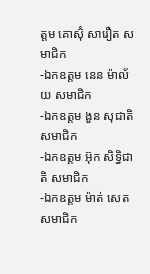ត្តម គោស៊ុំ សារឿត សមាជិក
-ឯកឧត្តម នេន ម៉ាល័យ សមាជិក
-ឯកឧត្តម ងួន សុជាតិ សមាជិក
-ឯកឧត្តម អ៊ុក សិទ្ធិជាតិ សមាជិក
-ឯកឧត្តម ម៉ាត់ សេត សមាជិក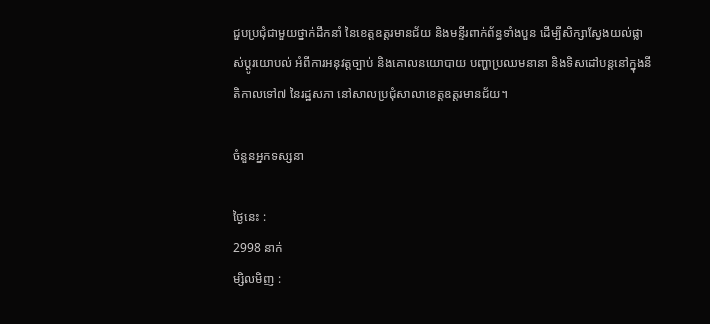ជួបប្រជុំជាមួយថ្នាក់ដឹកនាំ នៃខេត្តឧត្តរមានជ័យ និងមន្ទីរពាក់ព័ន្ធទាំងបួន ដើម្បីសិក្សាស្វែងយល់ផ្លាស់ប្តូរយោបល់ អំពីការអនុវត្តច្បាប់ និងគោលនយោបាយ បញ្ហាប្រឈមនានា និងទិសដៅបន្តនៅក្នុងនីតិកាលទៅ៧ នៃរដ្ឋសភា នៅសាលប្រជុំសាលាខេត្តឧត្តរមានជ័យ។

ចំនួនអ្នកទស្សនា

ថ្ងៃនេះ :
2998 នាក់
ម្សិលមិញ :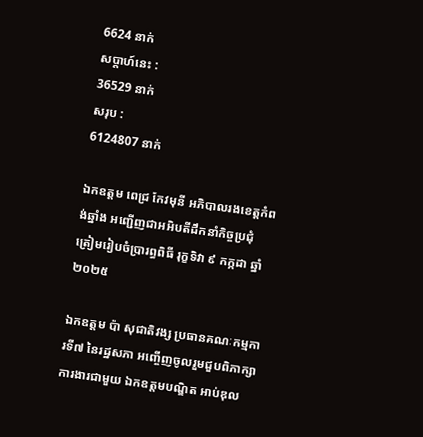6624 នាក់
សប្តាហ៍នេះ :
36529 នាក់
សរុប :
6124807 នាក់

ឯកឧត្តម ពេជ្រ កែវមុនី អភិបាលរងខេត្ដកំពង់ឆ្នាំង អញ្ជើញជាអអិបតីដឹកនាំកិច្ចប្រជុំ ត្រៀមរៀបចំប្រារព្ធពិធី រុក្ខទិវា ៩ កក្កដា ឆ្នាំ២០២៥

ឯកឧត្តម ប៉ា សុជាតិវង្ស ប្រធានគណៈកម្មការទី៧ នៃរដ្ឋសភា អញ្ចើញចូលរួមជួបពិភាក្សាការងារជាមួយ ឯកឧត្តមបណ្ឌិត អាប់ឌុល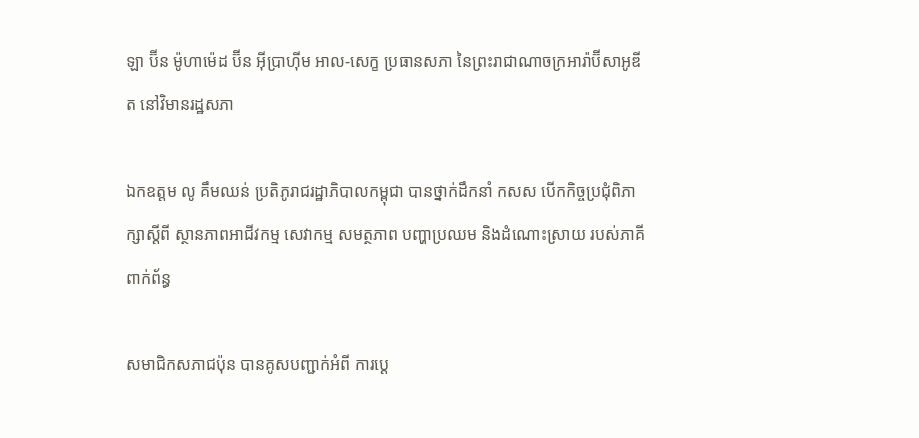ឡា ប៊ីន ម៉ូហាម៉េដ ប៊ីន អ៊ីប្រាហ៊ីម អាល-សេក្ខ ប្រធានសភា នៃព្រះរាជាណាចក្រអារ៉ាប៊ីសាអូឌីត នៅវិមានរដ្ឋសភា

ឯកឧត្តម លូ គឹមឈន់ ប្រតិភូរាជរដ្ឋាភិបាលកម្ពុជា បានថ្នាក់ដឹកនាំ កសស បើកកិច្ចប្រជុំពិភាក្សាស្តីពី ស្ថានភាពអាជីវកម្ម សេវាកម្ម សមត្ថភាព បញ្ហាប្រឈម និងដំណោះស្រាយ របស់ភាគីពាក់ព័ន្ធ

សមាជិកសភាជប៉ុន បានគូសបញ្ជាក់អំពី ការប្ដេ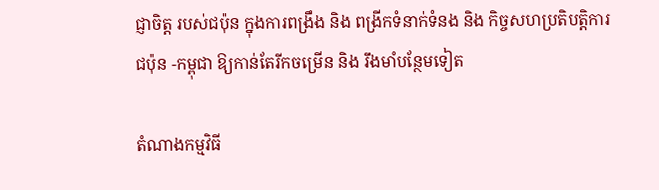ជ្ញាចិត្ត របស់ជប៉ុន ក្នុងការពង្រឹង និង ពង្រីកទំនាក់ទំនង និង កិច្ចសហប្រតិបត្តិការ ជប៉ុន -កម្ពុជា ឱ្យកាន់តែរីកចម្រេីន និង រឹងមាំបន្ថែមទៀត

តំណាងកម្មវិធី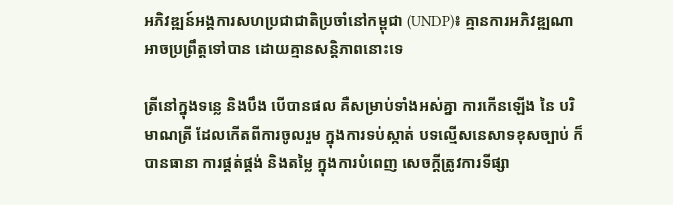អភិវឌ្ឍន៍អង្គការសហប្រជាជាតិប្រចាំនៅកម្ពុជា (UNDP)៖ គ្មានការអភិវឌ្ឍណាអាចប្រព្រឹត្តទៅបាន ដោយគ្មានសន្តិភាពនោះទេ

ត្រីនៅក្នុងទន្លេ និងបឹង បើបានផល គឺសម្រាប់ទាំងអស់គ្នា ការកើនឡើង នៃ បរិមាណត្រី ដែលកើតពីការចូលរួម ក្នុងការទប់ស្កាត់ បទល្មើសនេសាទខុសច្បាប់ ក៏បានធានា ការផ្គត់ផ្គង់ និងតម្លៃ ក្នុងការបំពេញ សេចក្តីត្រូវការទីផ្សា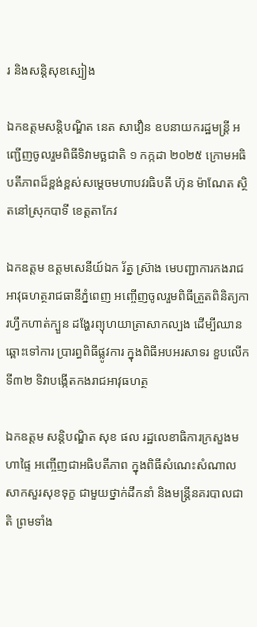រ និងសន្តិសុខស្បៀង

ឯកឧត្តមសន្តិបណ្ឌិត នេត សាវឿន ឧបនាយករដ្ឋមន្រ្តី អញ្ជើញចូលរួមពិធីទិវាមច្ឆជាតិ ១ កក្កដា ២០២៥ ក្រោមអធិបតីភាពដ៏ខ្ពង់ខ្ពស់សម្តេចមហាបវរធិបតី ហ៊ុន ម៉ាណែត ស្ថិតនៅស្រុកបាទី ខេត្តតាកែវ

ឯកឧត្តម ឧត្តមសេនីយ៍ឯក រ័ត្ន ស៊្រាង មេបញ្ជាការកងរាជអាវុធហត្ថរាជធានីភ្នំពេញ អញ្ចើញចូលរួមពិធីត្រួតពិនិត្យការហ្វឹកហាត់ក្បួន ដង្ហែរព្យុហយាត្រាសាកល្បង ដើម្បីឈានឆ្ពោះទៅការ ប្រារព្ធពិធីផ្លូវការ ក្នុងពិធីអបអរសាទរ ខួបលើកទី៣២ ទិវាបង្កើតកងរាជអាវុធហត្ថ

ឯកឧត្តម សន្តិបណ្ឌិត សុខ ផល រដ្ឋលេខាធិការក្រសួងមហាផ្ទៃ អញ្ចើញជាអធិបតីភាព ក្នុងពិធីសំណេះសំណាលសាកសួរសុខទុក្ខ ជាមួយថ្នាក់ដឹកនាំ និងមន្រ្តីនគរបាលជាតិ ព្រមទាំង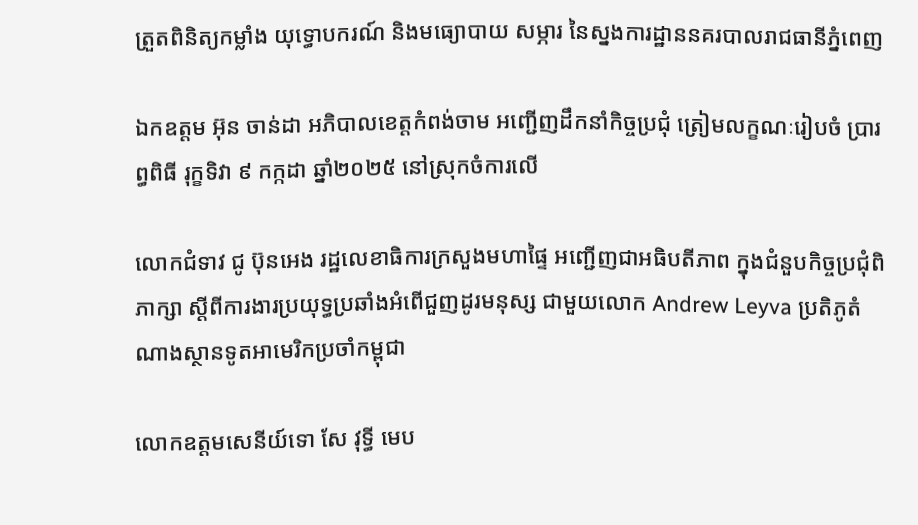ត្រួតពិនិត្យកម្លាំង យុទ្ធោបករណ៍ និងមធ្យោបាយ សម្ភារ នៃស្នងការដ្ឋាននគរបាលរាជធានីភ្នំពេញ

ឯកឧត្តម អ៊ុន ចាន់ដា អភិបាលខេត្តកំពង់ចាម អញ្ជើញដឹកនាំកិច្ចប្រជុំ ត្រៀមលក្ខណៈរៀបចំ ប្រារព្ធពិធី រុក្ខទិវា ៩ កក្កដា ឆ្នាំ២០២៥ នៅស្រុកចំការលើ

លោកជំទាវ ជូ ប៊ុនអេង រដ្ឋលេខាធិការក្រសួងមហាផ្ទៃ អញ្ជើញជាអធិបតីភាព ក្នុងជំនួបកិច្ចប្រជុំពិភាក្សា ស្តីពីការងារប្រយុទ្ធប្រឆាំងអំពើជួញដូរមនុស្ស ជាមួយលោក Andrew Leyva ប្រតិភូតំណាងស្ថានទូតអាមេរិកប្រចាំកម្ពុជា

លោកឧត្តមសេនីយ៍ទោ សែ វុទ្ធី មេប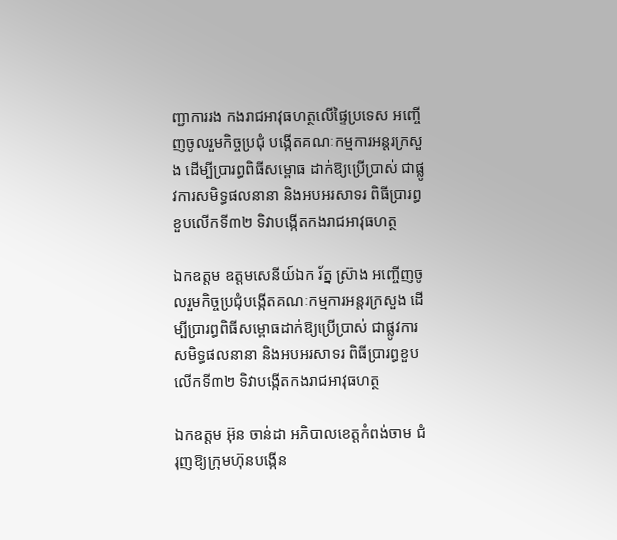ញ្ជាការរង កងរាជអាវុធហត្ថលើផ្ទៃប្រទេស អញ្ចើញចូលរួមកិច្ចប្រជុំ បង្កើតគណៈកម្មការអន្តរក្រសួង ដើម្បីប្រារព្ធពិធីសម្ពោធ ដាក់ឱ្យប្រើប្រាស់ ជាផ្លូវការសមិទ្ធផលនានា និងអបអរសាទរ ពិធីប្រារព្ធខួបលើកទី៣២ ទិវាបង្កើតកងរាជអាវុធហត្ថ

ឯកឧត្តម ឧត្តមសេនីយ៍ឯក រ័ត្ន ស្រ៊ាង អញ្ចើញចូលរួមកិច្ចប្រជុំបង្កើតគណៈកម្មការអន្តរក្រសួង ដើម្បីប្រារព្ធពិធីសម្ពោធដាក់ឱ្យប្រើប្រាស់ ជាផ្លូវការសមិទ្ធផលនានា និងអបអរសាទរ ពិធីប្រារព្ធខួបលើកទី៣២ ទិវាបង្កើតកងរាជអាវុធហត្ថ

ឯកឧត្ដម អ៊ុន ចាន់ដា អភិបាលខេត្តកំពង់ចាម ជំរុញឱ្យក្រុមហ៊ុនបង្កេីន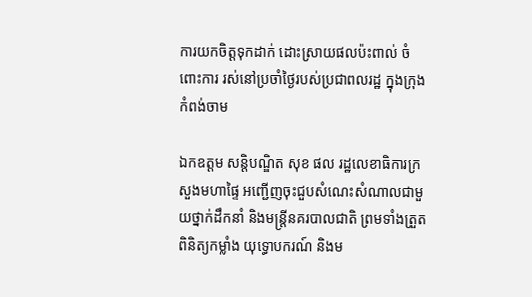ការយកចិត្តទុកដាក់ ដោះស្រាយផលប៉ះពាល់ ចំពោះការ រស់នៅប្រចាំថ្ងៃរបស់ប្រជាពលរដ្ឋ ក្នុងក្រុងកំពង់ចាម

ឯកឧត្តម សន្តិបណ្ឌិត សុខ ផល រដ្ឋលេខាធិការក្រសួងមហាផ្ទៃ អញ្ជើញចុះជួបសំណេះសំណាលជាមួយថ្នាក់ដឹកនាំ និងមន្រ្តីនគរបាលជាតិ ព្រមទាំងត្រួតពិនិត្យកម្លាំង យុទ្ធោបករណ៍ និងម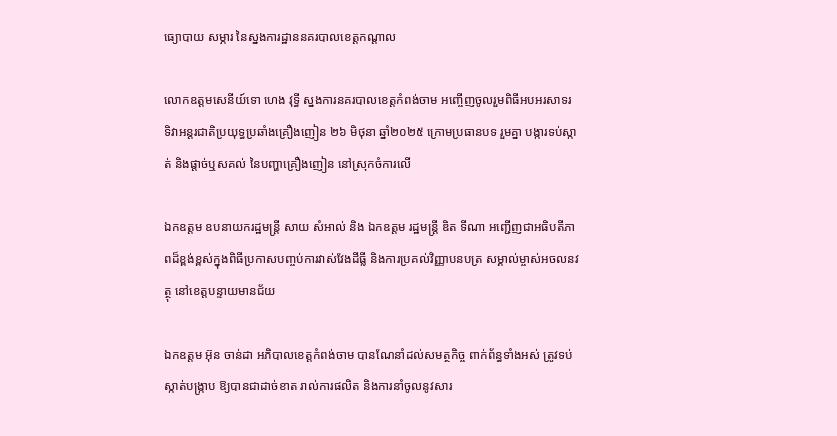ធ្យោបាយ សម្ភារ នៃស្នងការដ្ឋាននគរបាលខេត្តកណ្តាល

លោកឧត្តមសេនីយ៍ទោ ហេង វុទ្ធី ស្នងការនគរបាលខេត្តកំពង់ចាម អញ្ចើញចូលរួមពិធីអបអរសាទរ ទិវាអន្តរជាតិប្រយុទ្ធប្រឆាំងគ្រឿងញៀន ២៦ មិថុនា ឆ្នាំ២០២៥ ក្រោមប្រធានបទ រួមគ្នា បង្ការទប់ស្កាត់ និងផ្ដាច់ឬសគល់ នៃបញ្ហាគ្រឿងញៀន នៅស្រុកចំការលេី

ឯកឧត្តម ឧបនាយករដ្ឋមន្រ្តី សាយ សំអាល់ និង ឯកឧត្តម រដ្ឋមន្រ្តី ឌិត ទីណា អញ្ជេីញជាអធិបតីភាពដ៏ខ្ពង់ខ្ពស់ក្នុងពិធីប្រកាសបញ្ចប់ការវាស់វែងដីធ្លី និងការប្រគល់វិញ្ញាបនបត្រ សម្គាល់ម្ចាស់អចលនវត្ថុ នៅខេត្តបន្ទាយមានជ័យ

ឯកឧត្តម អ៊ុន ចាន់ដា អភិបាលខេត្តកំពង់ចាម បានណែនាំដល់សមត្ថកិច្ច ពាក់ព័ន្ធទាំងអស់ ត្រូវទប់ស្កាត់បង្ក្រាប ឱ្យបានជាដាច់ខាត រាល់ការផលិត និងការនាំចូលនូវសារ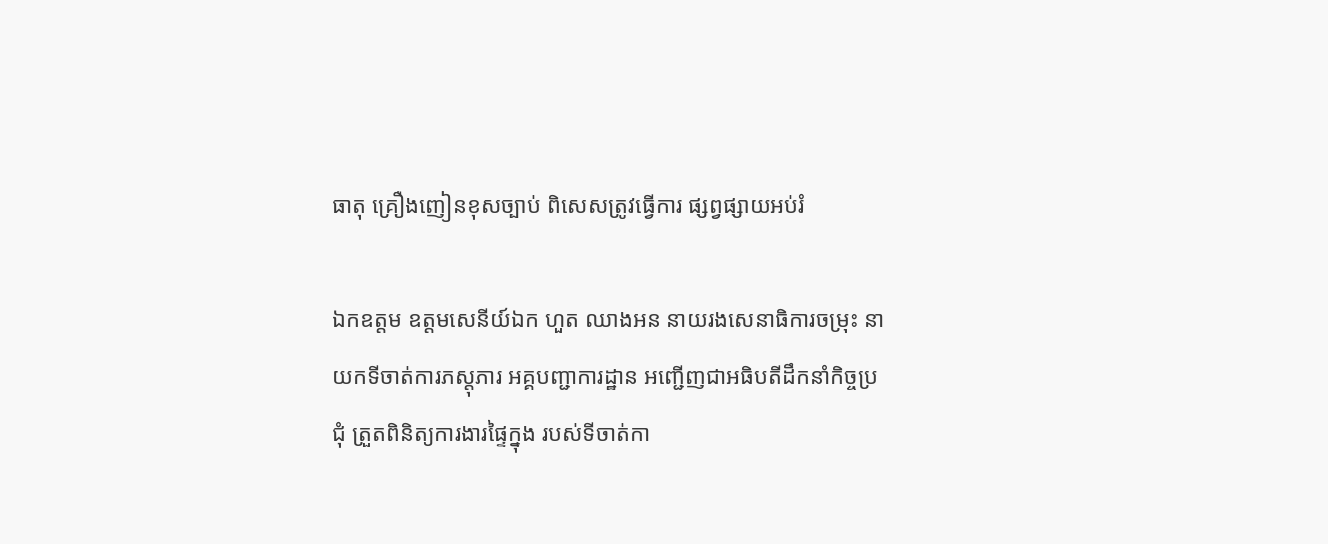ធាតុ គ្រឿងញៀនខុសច្បាប់ ពិសេសត្រូវធ្វើការ ផ្សព្វផ្សាយអប់រំ

ឯកឧត្តម ឧត្ដមសេនីយ៍ឯក ហួត ឈាងអន នាយរងសេនាធិការចម្រុះ នាយកទីចាត់ការភស្តុភារ អគ្គបញ្ជាការដ្ឋាន អញ្ជើញជាអធិបតីដឹកនាំកិច្ចប្រជុំ ត្រួតពិនិត្យការងារផ្ទៃក្នុង របស់ទីចាត់កា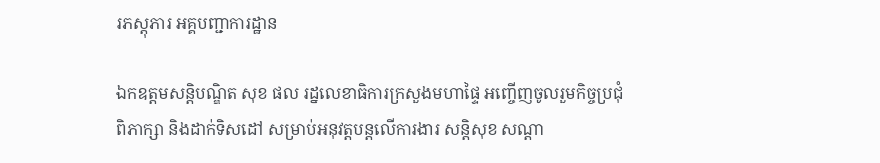រភស្តុភារ អគ្គបញ្ជាការដ្ឋាន

ឯកឧត្ដមសន្តិបណ្ឌិត សុខ ផល រដ្នលេខាធិការក្រសួងមហាផ្ទៃ អញ្ចើញចូលរួមកិច្ចប្រជុំពិភាក្សា និងដាក់ទិសដៅ សម្រាប់អនុវត្តបន្តលើការងារ សន្តិសុខ សណ្តា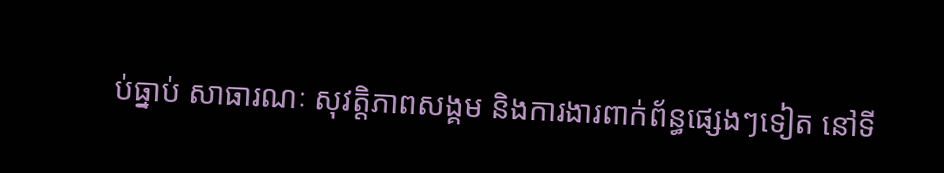ប់ធ្នាប់ សាធារណៈ សុវត្តិភាពសង្គម និងការងារពាក់ព័ន្ធផ្សេងៗទៀត នៅទី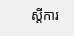ស្តីការ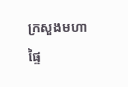ក្រសួងមហាផ្ទៃ